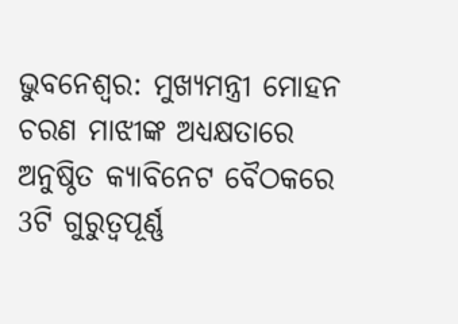ଭୁବନେଶ୍ବର: ମୁଖ୍ୟମନ୍ତ୍ରୀ ମୋହନ ଚରଣ ମାଝୀଙ୍କ ଅଧ୍ୟକ୍ଷତାରେ ଅନୁଷ୍ଠିତ କ୍ୟାବିନେଟ ବୈଠକରେ 3ଟି ଗୁରୁତ୍ୱପୂର୍ଣ୍ଣ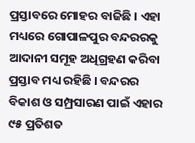ପ୍ରସ୍ତାବରେ ମୋହର ବାଜିଛି । ଏହା ମଧ୍ୟରେ ଗୋପାଳପୁର ବନ୍ଦରରକୁ ଆଦାନୀ ସମୂହ ଅଧିଗ୍ରହଣ କରିବା ପ୍ରସ୍ତାବ ମଧ୍ୟ ରହିଛି । ବନ୍ଦରର ବିକାଶ ଓ ସମ୍ପ୍ରସାରଣ ପାଇଁ ଏହାର ୯୫ ପ୍ରତିଶତ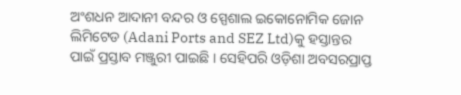ଅଂଶଧନ ଆଦାନୀ ବନ୍ଦର ଓ ସ୍ପେଶାଲ ଇକୋନୋମିକ ଜୋନ ଲିମିଟେଡ (Adani Ports and SEZ Ltd)କୁ ହସ୍ତାନ୍ତର ପାଇଁ ପ୍ରସ୍ତାବ ମଞ୍ଜୁରୀ ପାଇଛି । ସେହିପରି ଓଡ଼ିଶା ଅବସରପ୍ରାପ୍ତ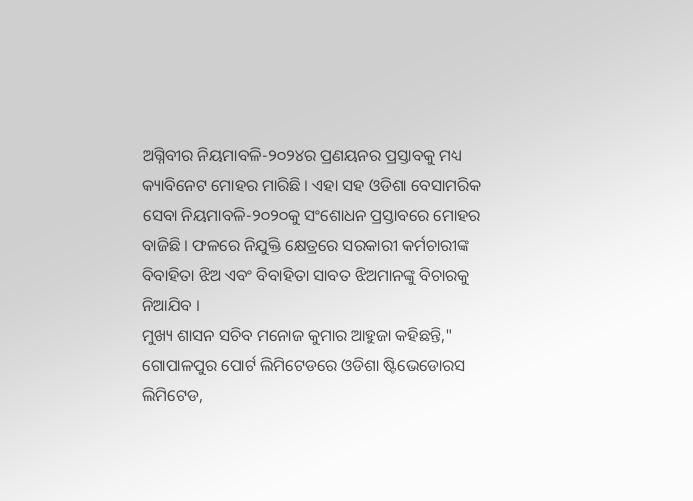ଅଗ୍ନିବୀର ନିୟମାବଳି-୨୦୨୪ର ପ୍ରଣୟନର ପ୍ରସ୍ତାବକୁ ମଧ୍ୟ କ୍ୟାବିନେଟ ମୋହର ମାରିଛି । ଏହା ସହ ଓଡିଶା ବେସାମରିକ ସେବା ନିୟମାବଳି-୨୦୨୦କୁ ସଂଶୋଧନ ପ୍ରସ୍ତାବରେ ମୋହର ବାଜିଛି । ଫଳରେ ନିଯୁକ୍ତି କ୍ଷେତ୍ରରେ ସରକାରୀ କର୍ମଚାରୀଙ୍କ ବିବାହିତା ଝିଅ ଏବଂ ବିବାହିତା ସାବତ ଝିଅମାନଙ୍କୁ ବିଚାରକୁ ନିଆଯିବ ।
ମୁଖ୍ୟ ଶାସନ ସଚିବ ମନୋଜ କୁମାର ଆହୁଜା କହିଛନ୍ତି," ଗୋପାଳପୁର ପୋର୍ଟ ଲିମିଟେଡରେ ଓଡିଶା ଷ୍ଟିଭେଡୋରସ ଲିମିଟେଡ,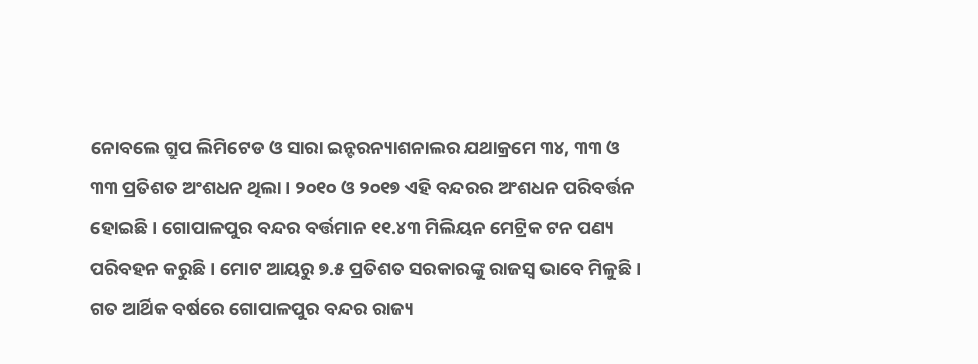ନୋବଲେ ଗ୍ରୁପ ଲିମିଟେଡ ଓ ସାରା ଇନ୍ଟରନ୍ୟାଶନାଲର ଯଥାକ୍ରମେ ୩୪, ୩୩ ଓ ୩୩ ପ୍ରତିଶତ ଅଂଶଧନ ଥିଲା । ୨୦୧୦ ଓ ୨୦୧୭ ଏହି ବନ୍ଦରର ଅଂଶଧନ ପରିବର୍ତ୍ତନ ହୋଇଛି । ଗୋପାଳପୁର ବନ୍ଦର ବର୍ତ୍ତମାନ ୧୧.୪୩ ମିଲିୟନ ମେଟ୍ରିକ ଟନ ପଣ୍ୟ ପରିବହନ କରୁଛି । ମୋଟ ଆୟରୁ ୭.୫ ପ୍ରତିଶତ ସରକାରଙ୍କୁ ରାଜସ୍ଵ ଭାବେ ମିଳୁଛି । ଗତ ଆର୍ଥିକ ବର୍ଷରେ ଗୋପାଳପୁର ବନ୍ଦର ରାଜ୍ୟ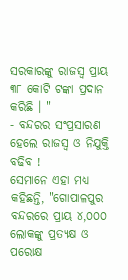ସରକାରଙ୍କୁ ରାଜସ୍ଵ ପ୍ରାୟ ୩୮ କୋଟି ଟଙ୍କା ପ୍ରଦାନ କରିଛି । "
- ବନ୍ଦରର ସଂପ୍ରସାରଣ ହେଲେ ରାଜସ୍ବ ଓ ନିଯୁକ୍ତି ବଢିବ !
ସେମାନେ ଏହା ମଧ୍ୟ କହିଛନ୍ତି, "ଗୋପାଳପୁର ବନ୍ଦରରେ ପ୍ରାୟ ୪,୦୦୦ ଲୋକଙ୍କୁ ପ୍ରତ୍ୟକ୍ଷ ଓ ପରୋକ୍ଷ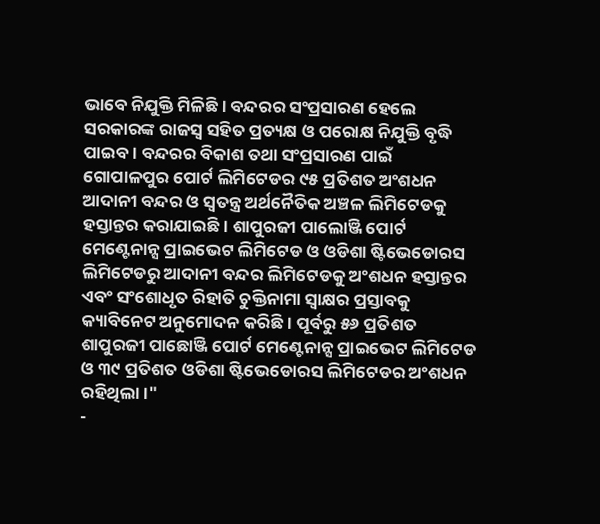ଭାବେ ନିଯୁକ୍ତି ମିଳିଛି । ବନ୍ଦରର ସଂପ୍ରସାରଣ ହେଲେ ସରକାରଙ୍କ ରାଜସ୍ଵ ସହିତ ପ୍ରତ୍ୟକ୍ଷ ଓ ପରୋକ୍ଷ ନିଯୁକ୍ତି ବୃଦ୍ଧି ପାଇବ । ବନ୍ଦରର ବିକାଶ ତଥା ସଂପ୍ରସାରଣ ପାଇଁ ଗୋପାଳପୁର ପୋର୍ଟ ଲିମିଟେଡର ୯୫ ପ୍ରତିଶତ ଅଂଶଧନ ଆଦାନୀ ବନ୍ଦର ଓ ସ୍ବତନ୍ତ୍ର ଅର୍ଥନୈତିକ ଅଞ୍ଚଳ ଲିମିଟେଡକୁ ହସ୍ତାନ୍ତର କରାଯାଇଛି । ଶାପୁରଜୀ ପାଲୋଞ୍ଜି ପୋର୍ଟ ମେଣ୍ଟେନାନ୍ସ ପ୍ରାଇଭେଟ ଲିମିଟେଡ ଓ ଓଡିଶା ଷ୍ଟିଭେଡୋରସ ଲିମିଟେଡରୁ ଆଦାନୀ ବନ୍ଦର ଲିମିଟେଡକୁ ଅଂଶଧନ ହସ୍ତାନ୍ତର ଏବଂ ସଂଶୋଧୃତ ରିହାତି ଚୁକ୍ତିନାମା ସ୍ବାକ୍ଷର ପ୍ରସ୍ତାବକୁ କ୍ୟାବିନେଟ ଅନୁମୋଦନ କରିଛି । ପୂର୍ବରୁ ୫୬ ପ୍ରତିଶତ ଶାପୁରଜୀ ପାଛୋଞ୍ଜି ପୋର୍ଟ ମେଣ୍ଟେନାନ୍ସ ପ୍ରାଇଭେଟ ଲିମିଟେଡ ଓ ୩୯ ପ୍ରତିଶତ ଓଡିଶା ଷ୍ଟିଭେଡୋରସ ଲିମିଟେଡର ଅଂଶଧନ ରହିଥିଲା ।"
-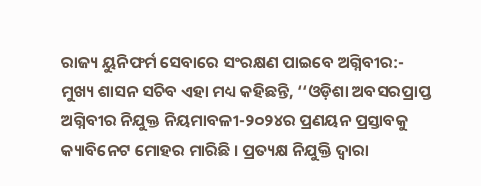ରାଜ୍ୟ ୟୁନିଫର୍ମ ସେବାରେ ସଂରକ୍ଷଣ ପାଇବେ ଅଗ୍ନିବୀର:-
ମୁଖ୍ୟ ଶାସନ ସଚିବ ଏହା ମଧ୍ୟ କହିଛନ୍ତି, ‘‘ଓଡ଼ିଶା ଅବସରପ୍ରାପ୍ତ ଅଗ୍ନିବୀର ନିଯୁକ୍ତ ନିୟମାବଳୀ-୨୦୨୪ର ପ୍ରଣୟନ ପ୍ରସ୍ତାବକୁ କ୍ୟାବିନେଟ ମୋହର ମାରିଛି । ପ୍ରତ୍ୟକ୍ଷ ନିଯୁକ୍ତି ଦ୍ଵାରା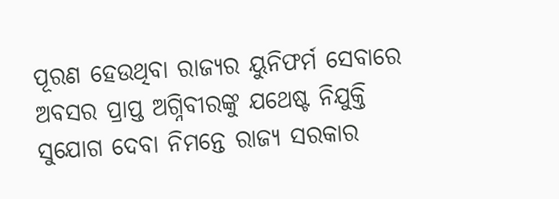ପୂରଣ ହେଉଥିବା ରାଜ୍ୟର ୟୁନିଫର୍ମ ସେବାରେ ଅବସର ପ୍ରାପ୍ତ ଅଗ୍ନିବୀରଙ୍କୁ ଯଥେଷ୍ଟ ନିଯୁକ୍ତି ସୁଯୋଗ ଦେବା ନିମନ୍ତେ ରାଜ୍ୟ ସରକାର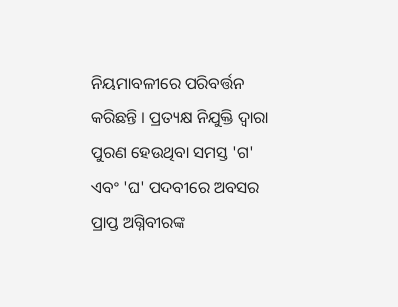ନିୟମାବଳୀରେ ପରିବର୍ତ୍ତନ କରିଛନ୍ତି । ପ୍ରତ୍ୟକ୍ଷ ନିଯୁକ୍ତି ଦ୍ଵାରା ପୁରଣ ହେଉଥିବା ସମସ୍ତ 'ଗ' ଏବଂ 'ଘ' ପଦବୀରେ ଅବସର ପ୍ରାପ୍ତ ଅଗ୍ନିବୀରଙ୍କ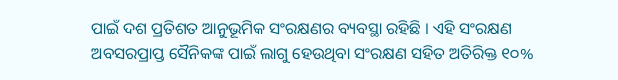ପାଇଁ ଦଶ ପ୍ରତିଶତ ଆନୁଭୂମିକ ସଂରକ୍ଷଣର ବ୍ୟବସ୍ଥା ରହିଛି । ଏହି ସଂରକ୍ଷଣ ଅବସରପ୍ରାପ୍ତ ସୈନିକଙ୍କ ପାଇଁ ଲାଗୁ ହେଉଥିବା ସଂରକ୍ଷଣ ସହିତ ଅତିରିକ୍ତ ୧୦%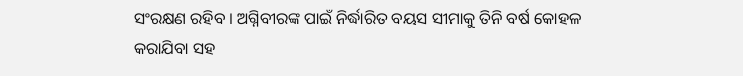ସଂରକ୍ଷଣ ରହିବ । ଅଗ୍ନିବୀରଙ୍କ ପାଇଁ ନିର୍ଦ୍ଧାରିତ ବୟସ ସୀମାକୁ ତିନି ବର୍ଷ କୋହଳ କରାଯିବା ସହ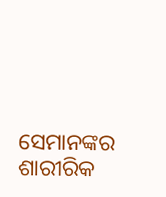ସେମାନଙ୍କର ଶାରୀରିକ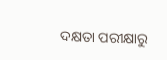ଦକ୍ଷତା ପରୀକ୍ଷାରୁ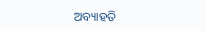ଅବ୍ୟାହତି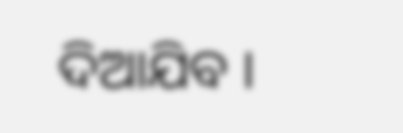ଦିଆଯିବ ।